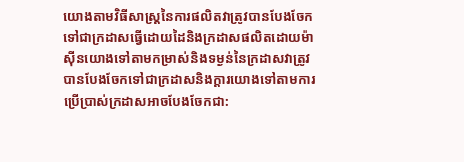យោងតាមវិធីសាស្រ្តនៃការផលិតវាត្រូវបានបែងចែកទៅជាក្រដាសធ្វើដោយដៃនិងក្រដាសផលិតដោយម៉ាស៊ីនយោងទៅតាមកម្រាស់និងទម្ងន់នៃក្រដាសវាត្រូវបានបែងចែកទៅជាក្រដាសនិងក្តារយោងទៅតាមការប្រើប្រាស់ក្រដាសអាចបែងចែកជា: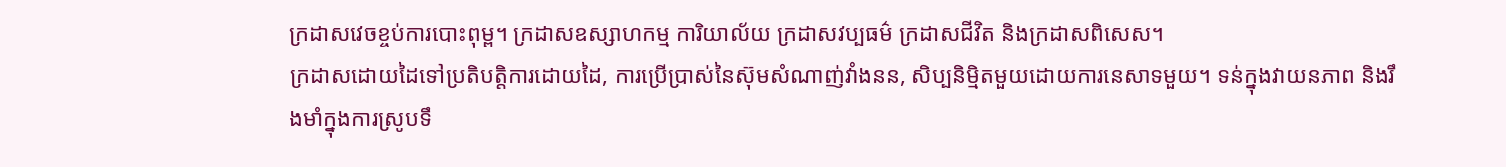ក្រដាសវេចខ្ចប់ការបោះពុម្ព។ ក្រដាសឧស្សាហកម្ម ការិយាល័យ ក្រដាសវប្បធម៌ ក្រដាសជីវិត និងក្រដាសពិសេស។
ក្រដាសដោយដៃទៅប្រតិបត្តិការដោយដៃ, ការប្រើប្រាស់នៃស៊ុមសំណាញ់វាំងនន, សិប្បនិម្មិតមួយដោយការនេសាទមួយ។ ទន់ក្នុងវាយនភាព និងរឹងមាំក្នុងការស្រូបទឹ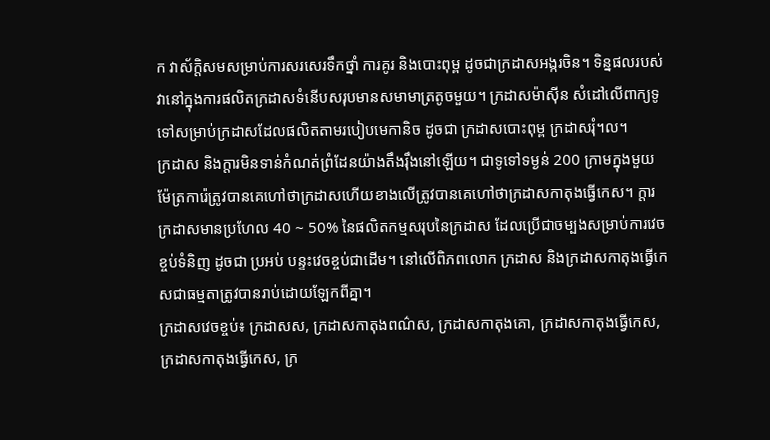ក វាស័ក្តិសមសម្រាប់ការសរសេរទឹកថ្នាំ ការគូរ និងបោះពុម្ព ដូចជាក្រដាសអង្ករចិន។ ទិន្នផលរបស់វានៅក្នុងការផលិតក្រដាសទំនើបសរុបមានសមាមាត្រតូចមួយ។ ក្រដាសម៉ាស៊ីន សំដៅលើពាក្យទូទៅសម្រាប់ក្រដាសដែលផលិតតាមរបៀបមេកានិច ដូចជា ក្រដាសបោះពុម្ព ក្រដាសរុំ។ល។
ក្រដាស និងក្តារមិនទាន់កំណត់ព្រំដែនយ៉ាងតឹងរ៉ឹងនៅឡើយ។ ជាទូទៅទម្ងន់ 200 ក្រាមក្នុងមួយម៉ែត្រការ៉េត្រូវបានគេហៅថាក្រដាសហើយខាងលើត្រូវបានគេហៅថាក្រដាសកាតុងធ្វើកេស។ ក្តារក្រដាសមានប្រហែល 40 ~ 50% នៃផលិតកម្មសរុបនៃក្រដាស ដែលប្រើជាចម្បងសម្រាប់ការវេចខ្ចប់ទំនិញ ដូចជា ប្រអប់ បន្ទះវេចខ្ចប់ជាដើម។ នៅលើពិភពលោក ក្រដាស និងក្រដាសកាតុងធ្វើកេសជាធម្មតាត្រូវបានរាប់ដោយឡែកពីគ្នា។
ក្រដាសវេចខ្ចប់៖ ក្រដាសស, ក្រដាសកាតុងពណ៌ស, ក្រដាសកាតុងគោ, ក្រដាសកាតុងធ្វើកេស, ក្រដាសកាតុងធ្វើកេស, ក្រ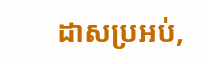ដាសប្រអប់,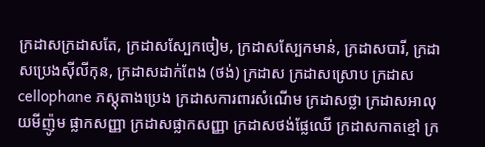ក្រដាសក្រដាសតែ, ក្រដាសស្បែកចៀម, ក្រដាសស្បែកមាន់, ក្រដាសបារី, ក្រដាសប្រេងស៊ីលីកុន, ក្រដាសដាក់ពែង (ថង់) ក្រដាស ក្រដាសស្រោប ក្រដាស cellophane ភស្តុតាងប្រេង ក្រដាសការពារសំណើម ក្រដាសថ្លា ក្រដាសអាលុយមីញ៉ូម ផ្លាកសញ្ញា ក្រដាសផ្លាកសញ្ញា ក្រដាសថង់ផ្លែឈើ ក្រដាសកាតខ្មៅ ក្រ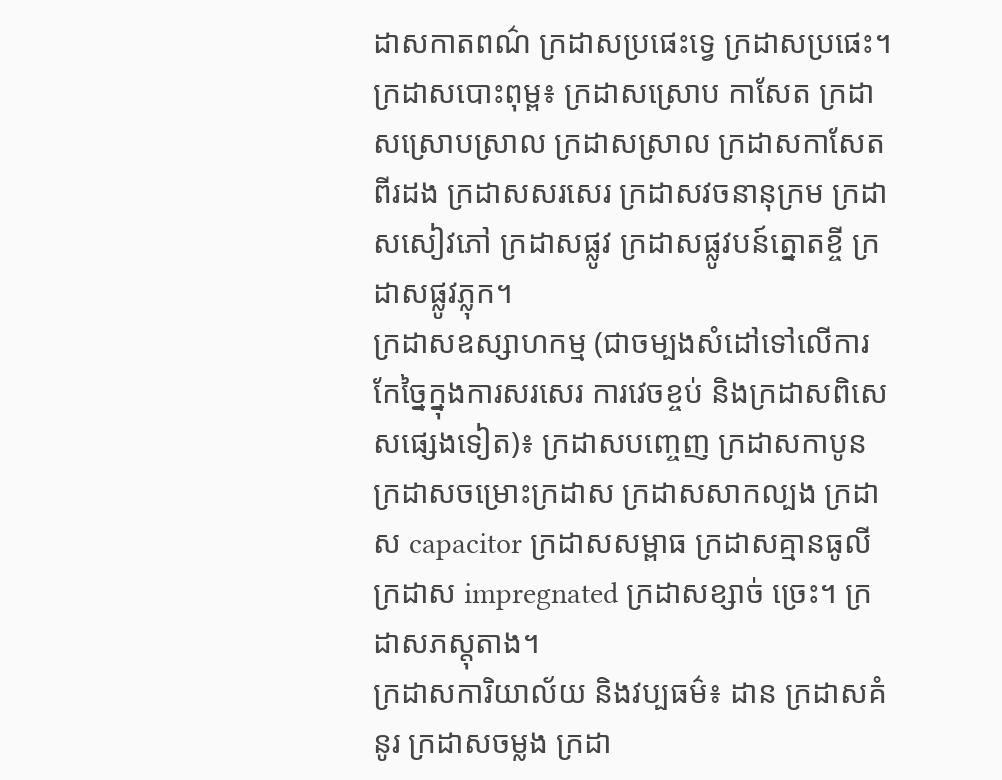ដាសកាតពណ៌ ក្រដាសប្រផេះទ្វេ ក្រដាសប្រផេះ។
ក្រដាសបោះពុម្ព៖ ក្រដាសស្រោប កាសែត ក្រដាសស្រោបស្រាល ក្រដាសស្រាល ក្រដាសកាសែតពីរដង ក្រដាសសរសេរ ក្រដាសវចនានុក្រម ក្រដាសសៀវភៅ ក្រដាសផ្លូវ ក្រដាសផ្លូវបន៍ត្នោតខ្ចី ក្រដាសផ្លូវភ្លុក។
ក្រដាសឧស្សាហកម្ម (ជាចម្បងសំដៅទៅលើការកែច្នៃក្នុងការសរសេរ ការវេចខ្ចប់ និងក្រដាសពិសេសផ្សេងទៀត)៖ ក្រដាសបញ្ចេញ ក្រដាសកាបូន ក្រដាសចម្រោះក្រដាស ក្រដាសសាកល្បង ក្រដាស capacitor ក្រដាសសម្ពាធ ក្រដាសគ្មានធូលី ក្រដាស impregnated ក្រដាសខ្សាច់ ច្រេះ។ ក្រដាសភស្តុតាង។
ក្រដាសការិយាល័យ និងវប្បធម៌៖ ដាន ក្រដាសគំនូរ ក្រដាសចម្លង ក្រដា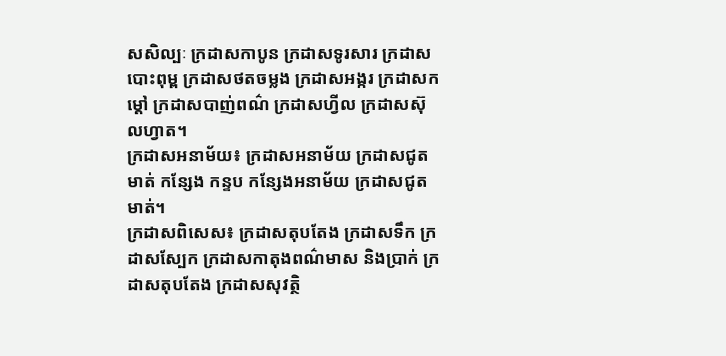សសិល្បៈ ក្រដាសកាបូន ក្រដាសទូរសារ ក្រដាសបោះពុម្ព ក្រដាសថតចម្លង ក្រដាសអង្ករ ក្រដាសកម្ដៅ ក្រដាសបាញ់ពណ៌ ក្រដាសហ្វីល ក្រដាសស៊ុលហ្វាត។
ក្រដាសអនាម័យ៖ ក្រដាសអនាម័យ ក្រដាសជូតមាត់ កន្សែង កន្ទប កន្សែងអនាម័យ ក្រដាសជូតមាត់។
ក្រដាសពិសេស៖ ក្រដាសតុបតែង ក្រដាសទឹក ក្រដាសស្បែក ក្រដាសកាតុងពណ៌មាស និងប្រាក់ ក្រដាសតុបតែង ក្រដាសសុវត្ថិ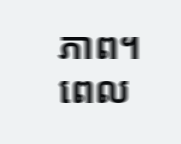ភាព។
ពេល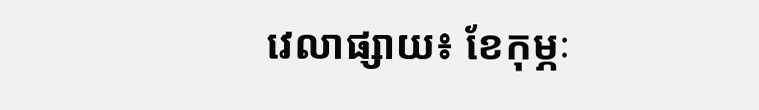វេលាផ្សាយ៖ ខែកុម្ភៈ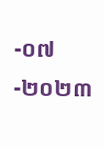-០៧-២០២៣